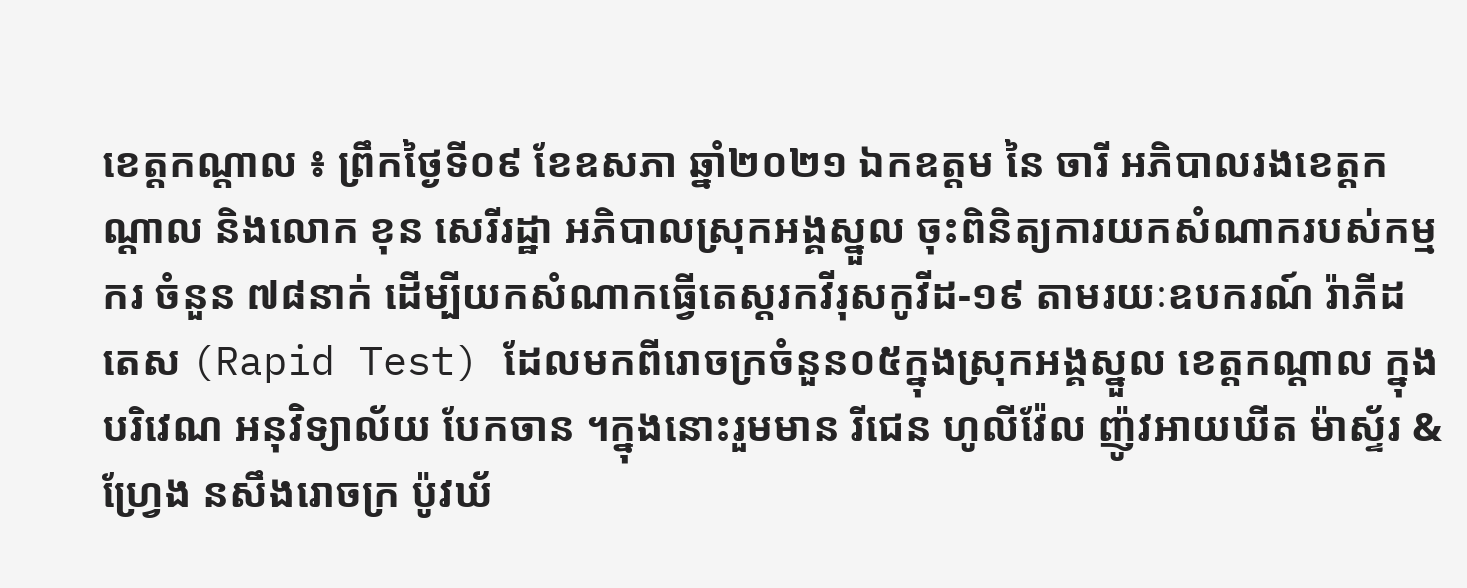ខេត្តកណ្តាល ៖ ព្រឹកថ្ងៃទី០៩ ខែឧសភា ឆ្នាំ២០២១ ឯកឧត្ដម នៃ ចារី អភិបាលរងខេត្តកណ្ដាល និងលោក ខុន សេរីរដ្ឋា អភិបាលស្រុកអង្គស្នួល ចុះពិនិត្យការយកសំណាករបស់កម្មករ ចំនួន ៧៨នាក់ ដើម្បីយកសំណាកធ្វើតេស្តរកវីរុសកូវីដ-១៩ តាមរយៈឧបករណ៍ រ៉ាភីដ តេស (Rapid Test) ដែលមកពីរោចក្រចំនួន០៥ក្នុងស្រុកអង្គស្នួល ខេត្តកណ្តាល ក្នុងបរិវេណ អនុវិទ្យាល័យ បែកចាន ។ក្នុងនោះរួមមាន រីជេន ហូលីវ៉ែល ញ៉ូវអាយឃីត ម៉ាស្ទ័រ & ហ្រ្វែង នសឹងរោចក្រ ប៉ូវឃ័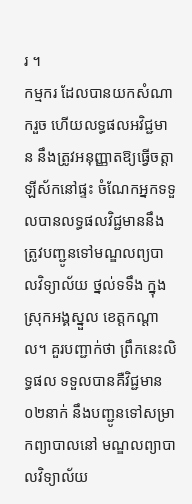រ ។
កម្មករ ដែលបានយកសំណាករួច ហើយលទ្ធផលអវិជ្ជមាន នឹងត្រូវអនុញ្ញាតឱ្យធ្វើចត្តាឡីស័កនៅផ្ទះ ចំណែកអ្នកទទួលបានលទ្ធផលវិជ្ជមាននឹងត្រូវបញ្ជូនទៅមណ្ឌលព្យបាលវិទ្យាល័យ ថ្នល់ទទឹង ក្នុងស្រុកអង្គស្នួល ខេត្តកណ្តាល។ គួរបញ្ជាក់ថា ព្រឹកនេះលិទ្ធផល ទទួលបានគឺវិជ្ជមាន០២នាក់ នឹងបញ្ជូនទៅសម្រាកព្យាបាលនៅ មណ្ឌលព្យាបាលវិទ្យាល័យ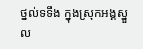ថ្នល់ទទឹង ក្នុងស្រុកអង្គស្នួល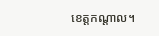ខេត្តកណ្តាល។